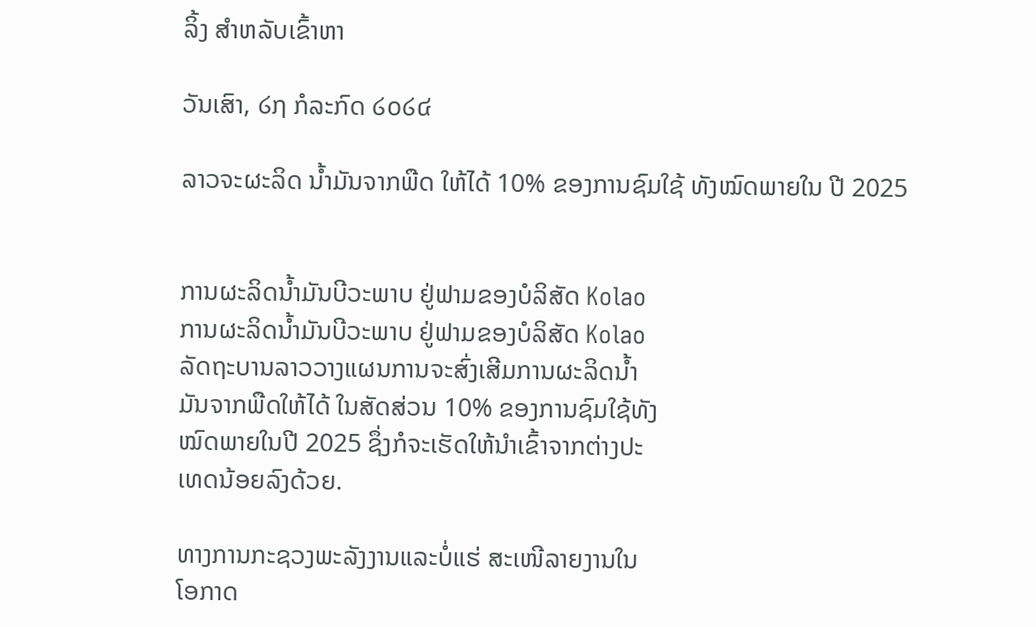ລິ້ງ ສຳຫລັບເຂົ້າຫາ

ວັນເສົາ, ໒໗ ກໍລະກົດ ໒໐໒໔

ລາວຈະຜະລິດ ນໍ້າມັນຈາກພືດ ໃຫ້ໄດ້ 10% ຂອງການຊົມໃຊ້ ທັງໝົດພາຍໃນ ປີ 2025


ການຜະລິດນໍ້າມັນບີວະພາບ ຢູ່ຟາມຂອງບໍລິສັດ Kolao
ການຜະລິດນໍ້າມັນບີວະພາບ ຢູ່ຟາມຂອງບໍລິສັດ Kolao
ລັດຖະບານລາວວາງແຜນການຈະສົ່ງເສີມການຜະລິດນໍ້າ
ມັນຈາກພືດໃຫ້ໄດ້ ໃນສັດສ່ວນ 10% ຂອງການຊົມໃຊ້ທັງ
ໝົດພາຍໃນປີ 2025 ຊຶ່ງກໍຈະເຮັດໃຫ້ນໍາເຂົ້າຈາກຕ່າງປະ
ເທດນ້ອຍລົງດ້ວຍ.

ທາງການກະຊວງພະລັງງານແລະບໍ່ແຮ່ ສະເໜີລາຍງານໃນ
ໂອກາດ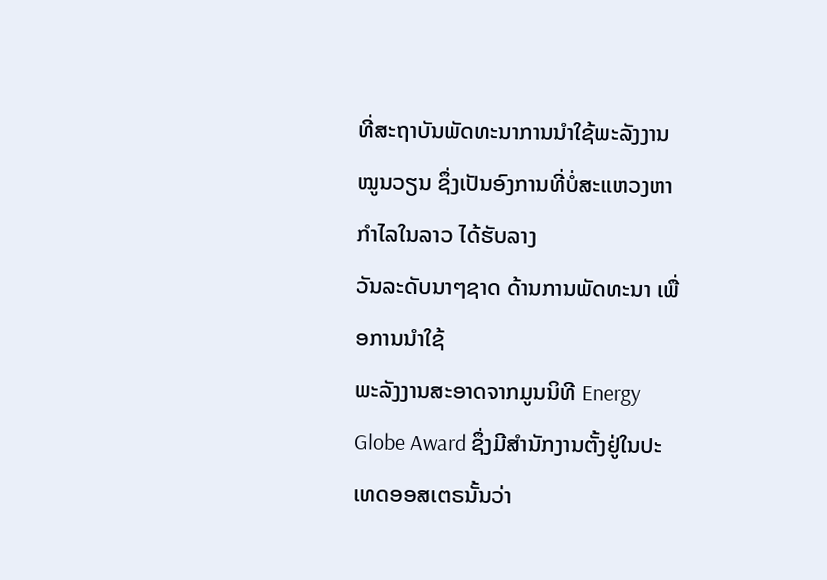ທີ່ສະຖາບັນພັດທະນາການນໍາໃຊ້ພະລັງງານໝູນວຽນ ຊຶ່ງເປັນອົງການທີ່ບໍ່ສະແຫວງຫາກໍາໄລໃນລາວ ໄດ້ຮັບລາງ
ວັນລະດັບນາໆຊາດ ດ້ານການພັດທະນາ ເພື່ອການນໍາໃຊ້
ພະລັງງານສະອາດຈາກມູນນິທີ Energy Globe Award ຊຶ່ງມີສໍານັກງານຕັ້ງຢູ່ໃນປະເທດອອສເຕຣນັ້ນວ່າ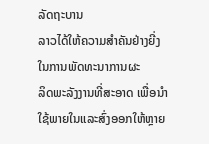ລັດຖະບານ
ລາວໄດ້ໃຫ້ຄວາມສໍາຄັນຢ່າງຍີ່ງໃນການພັດທະນາການຜະ
ລິດພະລັງງານທີ່ສະອາດ ເພື່ອນໍາໃຊ້ພາຍໃນແລະສົ່ງອອກໃຫ້ຫຼາຍ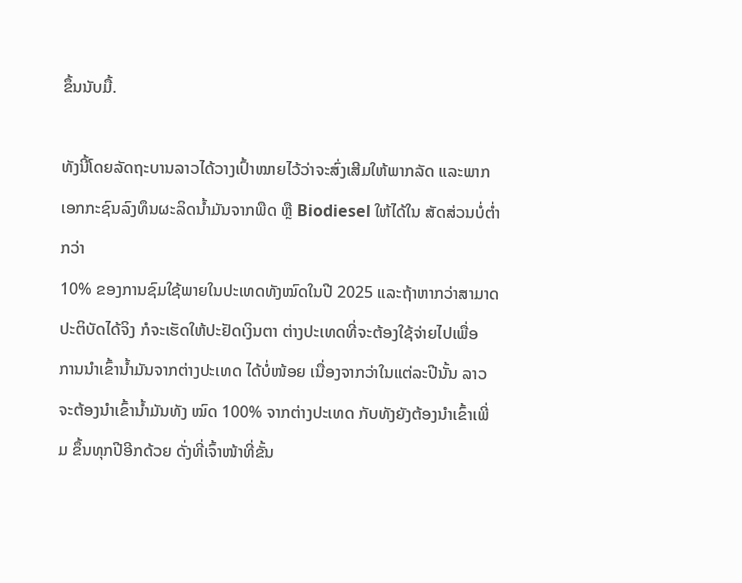ຂຶ້ນນັບມື້.

ທັງນີ້ໂດຍລັດຖະບານລາວໄດ້ວາງເປົ້າໝາຍໄວ້ວ່າຈະສົ່ງເສີມໃຫ້ພາກລັດ ແລະພາກ
ເອກກະຊົນລົງທຶນຜະລິດນໍ້າມັນຈາກພືດ ຫຼື Biodiesel ໃຫ້ໄດ້ໃນ ສັດສ່ວນບໍ່ຕໍ່າກວ່າ
10% ຂອງການຊົມໃຊ້ພາຍໃນປະເທດທັງໝົດໃນປີ 2025 ແລະຖ້າຫາກວ່າສາມາດ ປະຕິບັດໄດ້ຈິງ ກໍຈະເຮັດໃຫ້ປະຢັດເງິນຕາ ຕ່າງປະເທດທີ່ຈະຕ້ອງໃຊ້ຈ່າຍໄປເພື່ອ
ການນໍາເຂົ້ານໍ້າມັນຈາກຕ່າງປະເທດ ໄດ້ບໍ່ໜ້ອຍ ເນື່ອງຈາກວ່າໃນແຕ່ລະປີນັ້ນ ລາວ
ຈະຕ້ອງນໍາເຂົ້ານໍ້າມັນທັງ ໝົດ 100% ຈາກຕ່າງປະເທດ ກັບທັງຍັງຕ້ອງນໍາເຂົ້າເພີ່ມ ຂຶ້ນທຸກປີອີກດ້ວຍ ດັ່ງທີ່ເຈົ້າໜ້າທີ່ຂັ້ນ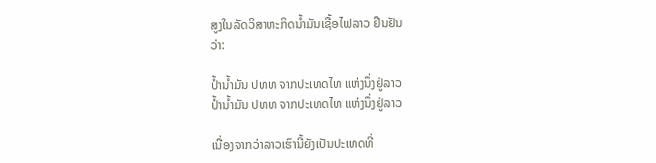ສູງໃນລັດວິສາຫະກິດນໍ້າມັນເຊື້ອໄຟລາວ ຢືນຢັນ
ວ່າ:

ປໍ້ານໍ້າມັນ ປທທ ຈາກປະເທດໄທ ແຫ່ງນຶ່ງຢູ່ລາວ
ປໍ້ານໍ້າມັນ ປທທ ຈາກປະເທດໄທ ແຫ່ງນຶ່ງຢູ່ລາວ

ເນື່ອງຈາກວ່າລາວເຮົານີ້ຍັງເປັນປະເທດທີ່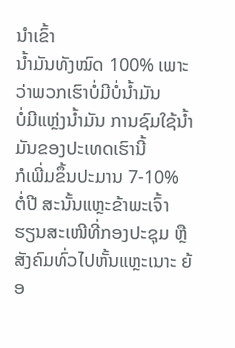ນໍາເຂົ້າ
ນໍ້າມັນທັງໝົດ 100% ເພາະວ່າພວກເຮົາບໍ່ມີບໍ່ນໍ້າມັນ
ບໍ່ມີແຫຼ່ງນໍ້າມັນ ການຊົມໃຊ້ນໍ້າມັນຂອງປະເທດເຮົານີ້
ກໍເພີ່ມຂຶ້ນປະມານ 7-10% ຕໍ່ປີ ສະນັ້ນແຫຼະຂ້າພະເຈົ້າ
ຮຽນສະເໜີທີ່ກອງປະຊຸມ ຫຼືສັງຄົມທົ່ວໄປຫັ້ນແຫຼະເນາະ ຍ້ອ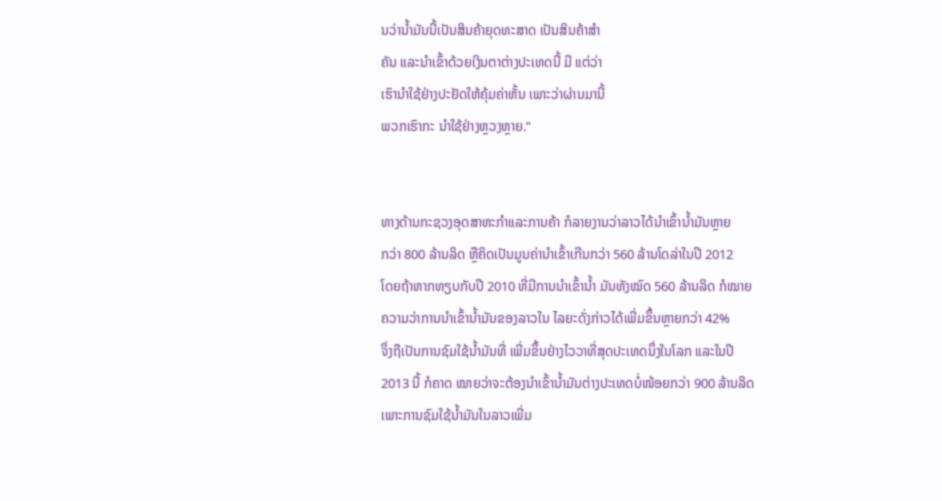ນວ່ານໍ້າມັນນີ້ເປັນສິນຄ້າຍຸດທະສາດ ເປັນສິນຄ້າສໍາ
ຄັນ ແລະນໍາເຂົ້າດ້ວຍເງິນຕາຕ່າງປະເທດນີ້ ມີ ແຕ່ວ່າ
ເຮົານໍາໃຊ້ຢ່າງປະຢັດໃຫ້ຄຸ້ມຄ່າຫັ້ນ ເພາະວ່າຜ່ານມານີ້
ພວກເຮົາກະ ນໍາໃຊ້ຢ່າງຫຼວງຫຼາຍ.”


ທາງດ້ານກະຊວງອຸດສາຫະກໍາແລະການຄ້າ ກໍລາຍງານວ່າລາວໄດ້ນໍາເຂົ້ານໍ້າມັນຫຼາຍ
ກວ່າ 800 ລ້ານລິດ ຫຼືຄິດເປັນມູນຄ່ານໍາເຂົ້າເກີນກວ່າ 560 ລ້ານໂດລ່າໃນປີ 2012
ໂດຍຖ້າຫາກທຽບກັບປີ 2010 ທີ່ມີການນໍາເຂົ້ານໍ້າ ມັນທັງໝົດ 560 ລ້ານລິດ ກໍໝາຍ
ຄວາມວ່າການນໍາເຂົ້ານໍ້າມັນຂອງລາວໃນ ໄລຍະດັ່ງກ່າວໄດ້ເພີ່ມຂຶ້ນຫຼາຍກວ່າ 42%
ຈຶ່ງຖືເປັນການຊົມໃຊ້ນໍ້າມັນທີ່ ເພີ່ມຂຶ້ນຢ່າງໄວວາທີ່ສຸດປະເທດນຶ່ງໃນໂລກ ແລະໃນປີ
2013 ນີ້ ກໍຄາດ ໝາຍວ່າຈະຕ້ອງນໍາເຂົ້ານໍ້າມັນຕ່າງປະເທດບໍ່ໜ້ອຍກວ່າ 900 ລ້ານລິດ
ເພາະການຊົມໃຊ້ນໍ້າມັນໃນລາວເພີ່ມ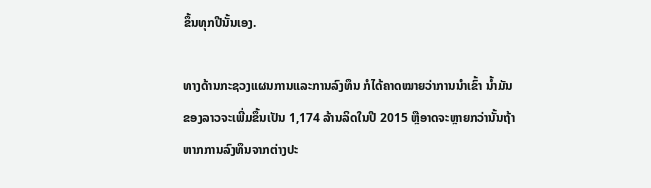ຂຶ້ນທຸກປີນັ້ນເອງ.

ທາງດ້ານກະຊວງແຜນການແລະການລົງທຶນ ກໍໄດ້ຄາດໝາຍວ່າການນໍາເຂົ້າ ນໍ້າມັນ
ຂອງລາວຈະເພີ່ມຂຶ້ນເປັນ 1,174 ລ້ານລິດໃນປີ 2015 ຫຼືອາດຈະຫຼາຍກວ່ານັ້ນຖ້າ
ຫາກການລົງທຶນຈາກຕ່າງປະ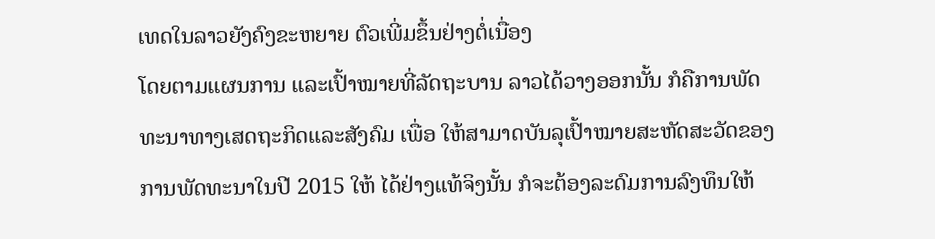ເທດໃນລາວຍັງຄົງຂະຫຍາຍ ຕົວເພີ່ມຂຶ້ນຢ່າງຕໍ່ເນື່ອງ
ໂດຍຕາມແຜນການ ແລະເປົ້າໝາຍທີ່ລັດຖະບານ ລາວໄດ້ວາງອອກນັ້ນ ກໍຄືການພັດ
ທະນາທາງເສດຖະກິດແລະສັງຄົມ ເພື່ອ ໃຫ້ສາມາດບັນລຸເປົ້າໝາຍສະຫັດສະວັດຂອງ
ການພັດທະນາໃນປີ 2015 ໃຫ້ ໄດ້ຢ່າງແທ້ຈິງນັ້ນ ກໍຈະຕ້ອງລະດົມການລົງທຶນໃຫ້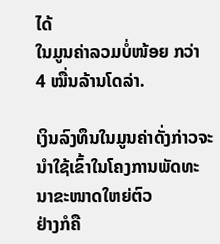ໄດ້
ໃນມູນຄ່າລວມບໍ່ໜ້ອຍ ກວ່າ 4 ໝື່ນລ້ານໂດລ່າ.

ເງິນລົງທຶນໃນມູນຄ່າດັ່ງກ່າວຈະນໍາໃຊ້ເຂົ້າໃນໂຄງການພັດທະນາຂະໜາດໃຫຍ່ຕົວ
ຢ່າງກໍຄື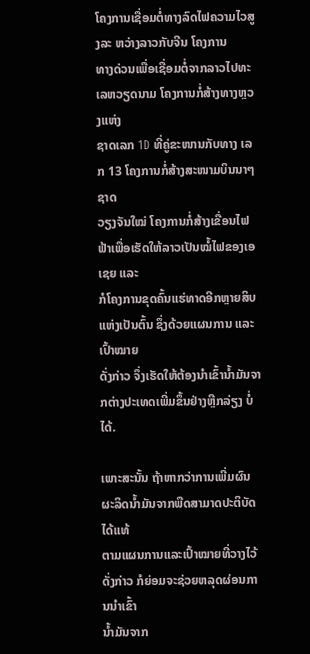ໂຄງການເຊື່ອມຕໍ່ທາງລົດໄຟຄວາມໄວສູງລະ ຫວ່າງລາວກັບຈີນ ໂຄງການ
ທາງດ່ວນເພື່ອເຊື່ອມຕໍ່ຈາກລາວໄປທະເລຫວຽດນາມ ໂຄງການກໍ່ສ້າງທາງຫຼວງແຫ່ງ
ຊາດເລກ 1D ທີ່ຄູ່ຂະໜານກັບທາງ ເລກ 13 ໂຄງການກໍ່ສ້າງສະໜາມບິນນາໆຊາດ
ວຽງຈັນໃໝ່ ໂຄງການກໍ່ສ້າງເຂື່ອນໄຟຟ້າເພື່ອເຮັດໃຫ້ລາວເປັນໝໍ້ໄຟຂອງເອເຊຍ ແລະ
ກໍໂຄງການຂຸດຄົ້ນແຮ່ທາດອີກຫຼາຍສິບແຫ່ງເປັນຕົ້ນ ຊຶ່ງດ້ວຍແຜນການ ແລະເປົ້າໝາຍ
ດັ່ງກ່າວ ຈຶ່ງເຮັດໃຫ້ຕ້ອງນໍາເຂົ້ານໍ້າມັນຈາກຕ່າງປະເທດເພີ່ມຂຶ້ນຢ່າງຫຼີກລ່ຽງ ບໍ່ໄດ້.

ເພາະສະນັ້ນ ຖ້າຫາກວ່າການເພີ່ມຜົນຜະລິດນໍ້າມັນຈາກພືດສາມາດປະຕິບັດໄດ້ແທ້
ຕາມແຜນການແລະເປົ້າໝາຍທີ່ວາງໄວ້ດັ່ງກ່າວ ກໍຍ່ອມຈະຊ່ວຍຫລຸດຜ່ອນການນໍາເຂົ້າ
ນໍ້າມັນຈາກ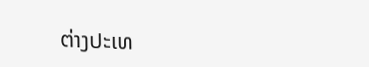ຕ່າງປະເທ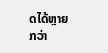ດໄດ້ຫຼາຍກວ່າ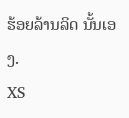ຮ້ອຍລ້ານລິດ ນັ້ນເອງ.
XS